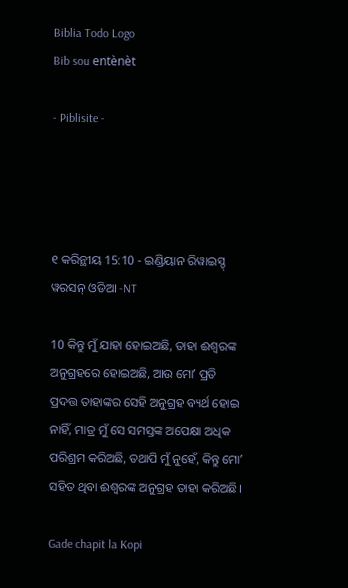Biblia Todo Logo
Bib sou entènèt

- Piblisite -




୧ କରିନ୍ଥୀୟ 15:10 - ଇଣ୍ଡିୟାନ ରିୱାଇସ୍ଡ୍ ୱରସନ୍ ଓଡିଆ -NT

10 କିନ୍ତୁ ମୁଁ ଯାହା ହୋଇଅଛି, ତାହା ଈଶ୍ବରଙ୍କ ଅନୁଗ୍ରହରେ ହୋଇଅଛି, ଆଉ ମୋʼ ପ୍ରତି ପ୍ରଦତ୍ତ ତାହାଙ୍କର ସେହି ଅନୁଗ୍ରହ ବ୍ୟର୍ଥ ହୋଇ ନାହିଁ, ମାତ୍ର ମୁଁ ସେ ସମସ୍ତଙ୍କ ଅପେକ୍ଷା ଅଧିକ ପରିଶ୍ରମ କରିଅଛି, ତଥାପି ମୁଁ ନୁହେଁ, କିନ୍ତୁ ମୋʼ ସହିତ ଥିବା ଈଶ୍ବରଙ୍କ ଅନୁଗ୍ରହ ତାହା କରିଅଛି।

Gade chapit la Kopi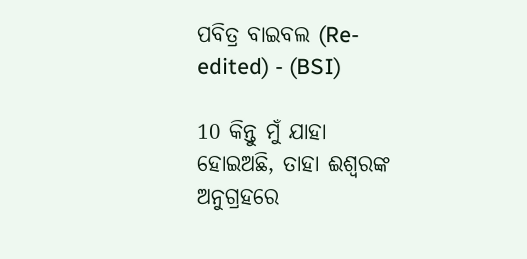ପବିତ୍ର ବାଇବଲ (Re-edited) - (BSI)

10 କିନ୍ତୁ ମୁଁ ଯାହା ହୋଇଅଛି, ତାହା ଈଶ୍ଵରଙ୍କ ଅନୁଗ୍ରହରେ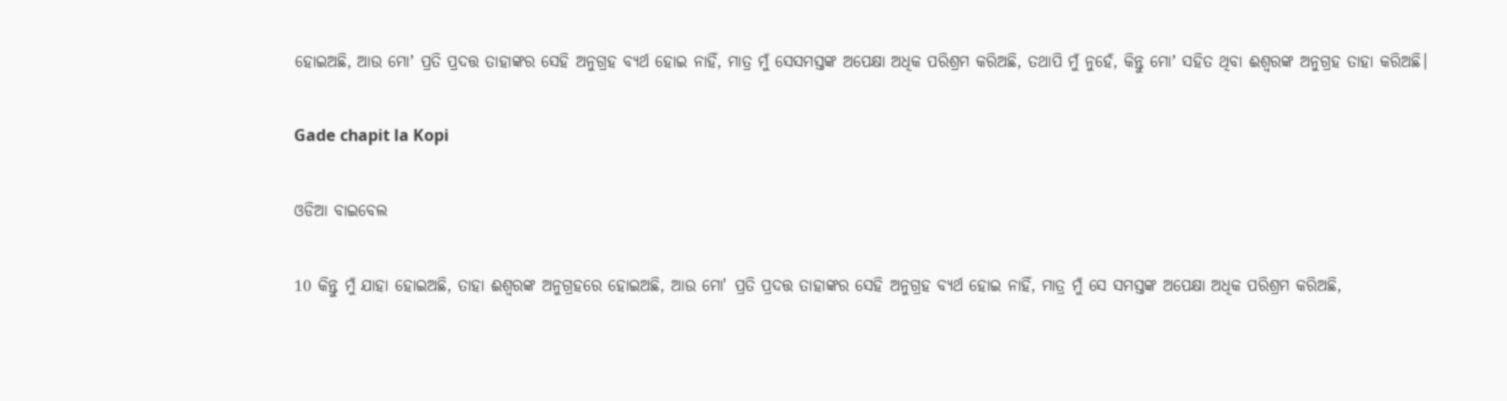ହୋଇଅଛି, ଆଉ ମୋʼ ପ୍ରତି ପ୍ରଦତ୍ତ ତାହାଙ୍କର ସେହି ଅନୁଗ୍ରହ ବ୍ୟର୍ଥ ହୋଇ ନାହିଁ, ମାତ୍ର ମୁଁ ସେସମସ୍ତଙ୍କ ଅପେକ୍ଷା ଅଧିକ ପରିଶ୍ରମ କରିଅଛି, ତଥାପି ମୁଁ ନୁହେଁ, କିନ୍ତୁ ମୋʼ ସହିତ ଥିବା ଈଶ୍ଵରଙ୍କ ଅନୁଗ୍ରହ ତାହା କରିଅଛି।

Gade chapit la Kopi

ଓଡିଆ ବାଇବେଲ

10 କିନ୍ତୁ ମୁଁ ଯାହା ହୋଇଅଛି, ତାହା ଈଶ୍ୱରଙ୍କ ଅନୁଗ୍ରହରେ ହୋଇଅଛି, ଆଉ ମୋ' ପ୍ରତି ପ୍ରଦତ୍ତ ତାହାଙ୍କର ସେହି ଅନୁଗ୍ରହ ବ୍ୟର୍ଥ ହୋଇ ନାହିଁ, ମାତ୍ର ମୁଁ ସେ ସମସ୍ତଙ୍କ ଅପେକ୍ଷା ଅଧିକ ପରିଶ୍ରମ କରିଅଛି,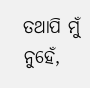ତଥାପି ମୁଁ ନୁହେଁ,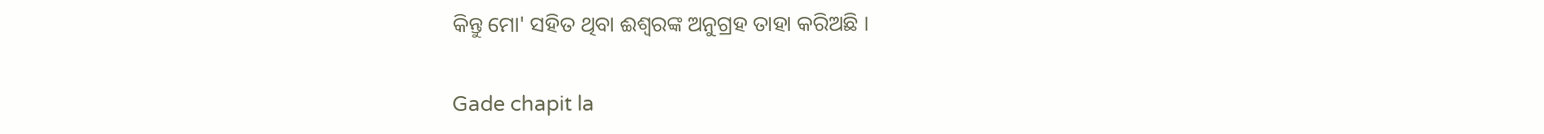କିନ୍ତୁ ମୋ' ସହିତ ଥିବା ଈଶ୍ୱରଙ୍କ ଅନୁଗ୍ରହ ତାହା କରିଅଛି ।

Gade chapit la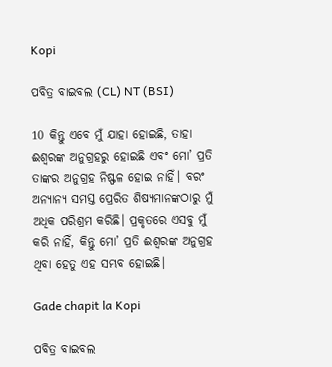Kopi

ପବିତ୍ର ବାଇବଲ (CL) NT (BSI)

10 କିନ୍ତୁ ଏବେ ମୁଁ ଯାହା ହୋଇଛି, ତାହା ଈଶ୍ୱରଙ୍କ ଅନୁଗ୍ରହରୁ ହୋଇଛି ଏବଂ ମୋ’ ପ୍ରତି ତାଙ୍କର ଅନୁଗ୍ରହ ନିଷ୍ଫଳ ହୋଇ ନାହିଁ। ବରଂ ଅନ୍ୟାନ୍ୟ ସମସ୍ତ ପ୍ରେରିତ ଶିଷ୍ୟମାନଙ୍କଠାରୁ ମୁଁ ଅଧିକ ପରିଶ୍ରମ କରିଛି। ପ୍ରକୃତରେ ଏସବୁ ମୁଁ କରି ନାହିଁ, କିନ୍ତୁ ମୋ’ ପ୍ରତି ଈଶ୍ୱରଙ୍କ ଅନୁଗ୍ରହ ଥିବା ହେତୁ ଏହ ସମ୍ଭବ ହୋଇଛି।

Gade chapit la Kopi

ପବିତ୍ର ବାଇବଲ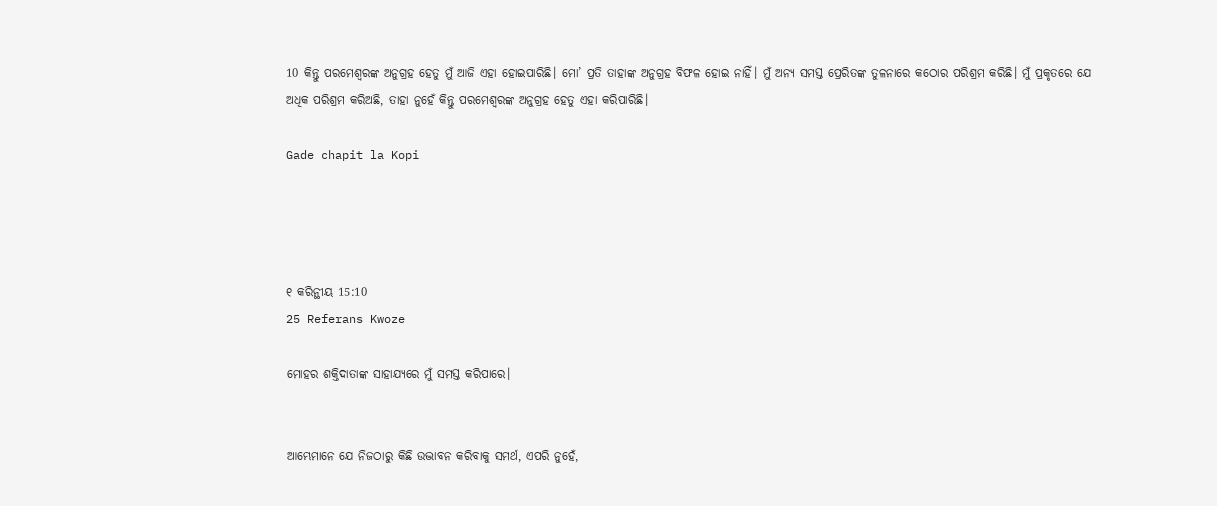10 କିନ୍ତୁ ପରମେଶ୍ୱରଙ୍କ ଅନୁଗ୍ରହ ହେତୁ ମୁଁ ଆଜି ଏହା ହୋଇପାରିଛି। ମୋ’ ପ୍ରତି ତାହାଙ୍କ ଅନୁଗ୍ରହ ବିଫଳ ହୋଇ ନାହିଁ। ମୁଁ ଅନ୍ୟ ସମସ୍ତ ପ୍ରେରିତଙ୍କ ତୁଳନାରେ କଠୋର ପରିଶ୍ରମ କରିଛି। ମୁଁ ପ୍ରକୃତରେ ଯେ ଅଧିକ ପରିଶ୍ରମ କରିଅଛି, ତାହା ନୁହେଁ କିନ୍ତୁ ପରମେଶ୍ୱରଙ୍କ ଅନୁଗ୍ରହ ହେତୁ ଏହା କରିପାରିଛି।

Gade chapit la Kopi




୧ କରିନ୍ଥୀୟ 15:10
25 Referans Kwoze

ମୋହର ଶକ୍ତିଦାତାଙ୍କ ସାହାଯ୍ୟରେ ମୁଁ ସମସ୍ତ କରିପାରେ।


ଆମ୍ଭେମାନେ ଯେ ନିଜଠାରୁ କିଛି ଉଦ୍ଭାବନ କରିବାକୁ ସମର୍ଥ, ଏପରି ନୁହେଁ,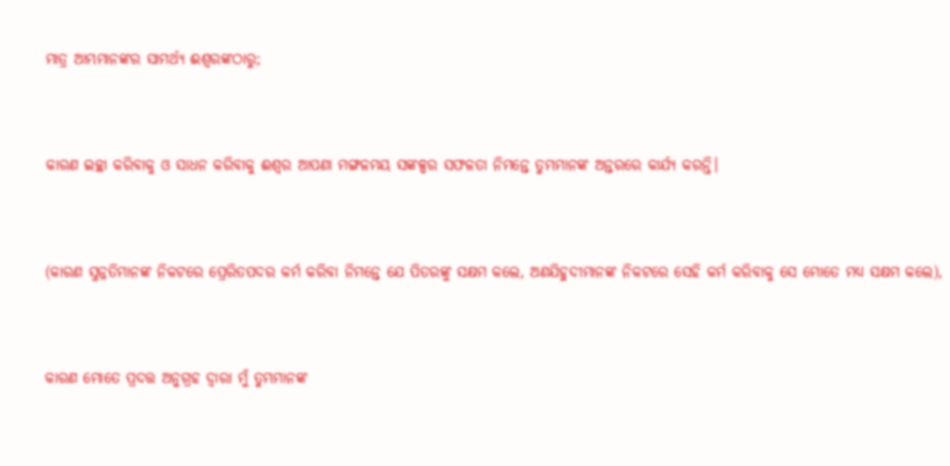ମାତ୍ର ଆମ୍ଭମାନଙ୍କର ସାମର୍ଥ୍ୟ ଈଶ୍ବରଙ୍କଠାରୁ;


କାରଣ ଇଚ୍ଛା କରିବାକୁ ଓ ସାଧନ କରିବାକୁ ଈଶ୍ବର ଆପଣା ମଙ୍ଗଳମୟ ସଙ୍କଳ୍ପର ସଫଳତା ନିମନ୍ତେ ତୁମ୍ଭମାନଙ୍କ ଅନ୍ତରରେ କାର୍ଯ୍ୟ କରନ୍ତି।


(କାରଣ ସୁନ୍ନତିମାନଙ୍କ ନିକଟରେ ପ୍ରେରିତପଦର କର୍ମ କରିବା ନିମନ୍ତେ ଯେ ପିତରଙ୍କୁ ସକ୍ଷମ କଲେ, ଅଣଯିହୁଦୀମାନଙ୍କ ନିକଟରେ ସେହି କର୍ମ କରିବାକୁ ସେ ମୋତେ ମଧ୍ୟ ସକ୍ଷମ କଲେ),


କାରଣ ମୋତେ ପ୍ରଦତ୍ତ ଅନୁଗ୍ରହ ଦ୍ୱାରା ମୁଁ ତୁମ୍ଭମାନଙ୍କ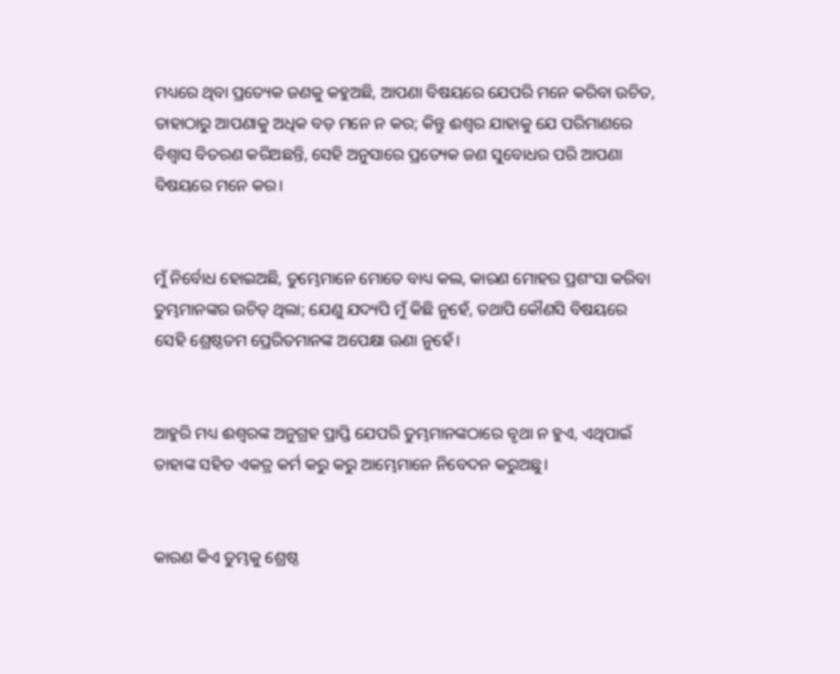ମଧ୍ୟରେ ଥିବା ପ୍ରତ୍ୟେକ ଜଣକୁ କହୁଅଛି, ଆପଣା ବିଷୟରେ ଯେପରି ମନେ କରିବା ଉଚିତ, ତାହାଠାରୁ ଆପଣାକୁ ଅଧିକ ବଡ଼ ମନେ ନ କର; କିନ୍ତୁ ଈଶ୍ବର ଯାହାକୁ ଯେ ପରିମାଣରେ ବିଶ୍ୱାସ ବିତରଣ କରିଅଛନ୍ତି, ସେହି ଅନୁସାରେ ପ୍ରତ୍ୟେକ ଜଣ ସୁବୋଧର ପରି ଆପଣା ବିଷୟରେ ମନେ କର।


ମୁଁ ନିର୍ବୋଧ ହୋଇଅଛି, ତୁମ୍ଭେମାନେ ମୋତେ ବାଧ୍ୟ କଲ, କାରଣ ମୋହର ପ୍ରଶଂସା କରିବା ତୁମ୍ଭମାନଙ୍କର ଉଚିତ୍ ଥିଲା; ଯେଣୁ ଯଦ୍ୟପି ମୁଁ କିଛି ନୁହେଁ, ତଥାପି କୌଣସି ବିଷୟରେ ସେହି ଶ୍ରେଷ୍ଠତମ ପ୍ରେରିତମାନଙ୍କ ଅପେକ୍ଷା ଊଣା ନୁହେଁ।


ଆହୁରି ମଧ୍ୟ ଈଶ୍ବରଙ୍କ ଅନୁଗ୍ରହ ପ୍ରାପ୍ତି ଯେପରି ତୁମ୍ଭମାନଙ୍କଠାରେ ବୃଥା ନ ହୁଏ, ଏଥିପାଇଁ ତାହାଙ୍କ ସହିତ ଏକତ୍ର କର୍ମ କରୁ କରୁ ଆମ୍ଭେମାନେ ନିବେଦନ କରୁଅଛୁ।


କାରଣ କିଏ ତୁମ୍ଭକୁ ଶ୍ରେଷ୍ଠ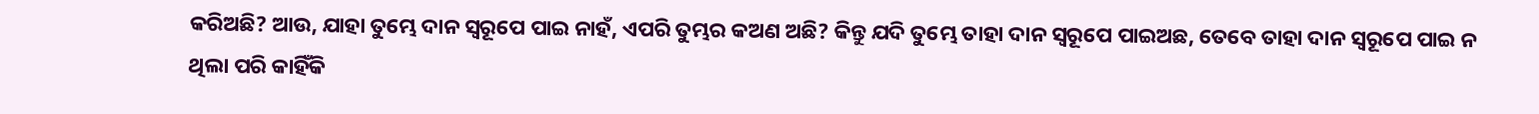କରିଅଛି? ଆଉ, ଯାହା ତୁମ୍ଭେ ଦାନ ସ୍ୱରୂପେ ପାଇ ନାହଁ, ଏପରି ତୁମ୍ଭର କଅଣ ଅଛି? କିନ୍ତୁ ଯଦି ତୁମ୍ଭେ ତାହା ଦାନ ସ୍ୱରୂପେ ପାଇଅଛ, ତେବେ ତାହା ଦାନ ସ୍ୱରୂପେ ପାଇ ନ ଥିଲା ପରି କାହିଁକି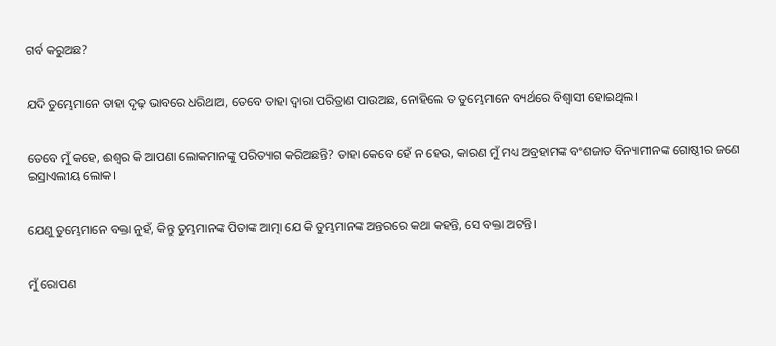ଗର୍ବ କରୁଅଛ?


ଯଦି ତୁମ୍ଭେମାନେ ତାହା ଦୃଢ଼ ଭାବରେ ଧରିଥାଅ, ତେବେ ତାହା ଦ୍ୱାରା ପରିତ୍ରାଣ ପାଉଅଛ, ନୋହିଲେ ତ ତୁମ୍ଭେମାନେ ବ୍ୟର୍ଥରେ ବିଶ୍ୱାସୀ ହୋଇଥିଲ।


ତେବେ ମୁଁ କହେ, ଈଶ୍ବର କି ଆପଣା ଲୋକମାନଙ୍କୁ ପରିତ୍ୟାଗ କରିଅଛନ୍ତି? ତାହା କେବେ ହେଁ ନ ହେଉ, କାରଣ ମୁଁ ମଧ୍ୟ ଅବ୍ରହାମଙ୍କ ବଂଶଜାତ ବିନ୍ୟାମୀନଙ୍କ ଗୋଷ୍ଠୀର ଜଣେ ଇସ୍ରାଏଲୀୟ ଲୋକ।


ଯେଣୁ ତୁମ୍ଭେମାନେ ବକ୍ତା ନୁହଁ, କିନ୍ତୁ ତୁମ୍ଭମାନଙ୍କ ପିତାଙ୍କ ଆତ୍ମା ଯେ କି ତୁମ୍ଭମାନଙ୍କ ଅନ୍ତରରେ କଥା କହନ୍ତି, ସେ ବକ୍ତା ଅଟନ୍ତି।


ମୁଁ ରୋପଣ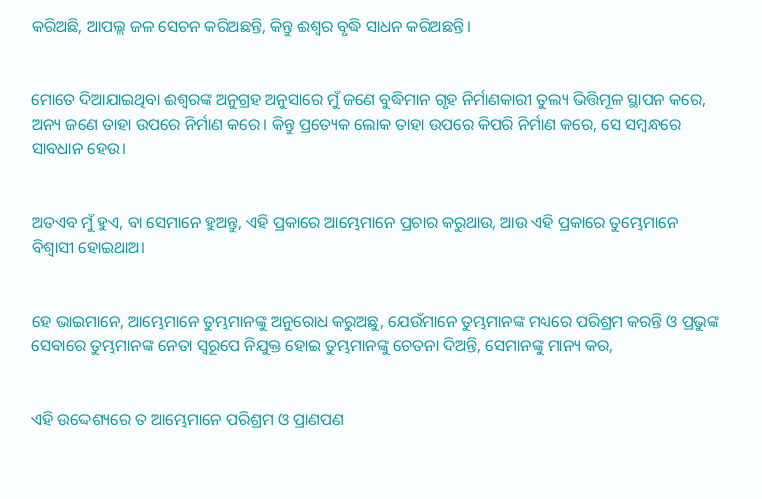କରିଅଛି, ଆପଲ୍ଲ ଜଳ ସେଚନ କରିଅଛନ୍ତି, କିନ୍ତୁ ଈଶ୍ବର ବୃଦ୍ଧି ସାଧନ କରିଅଛନ୍ତି।


ମୋତେ ଦିଆଯାଇଥିବା ଈଶ୍ବରଙ୍କ ଅନୁଗ୍ରହ ଅନୁସାରେ ମୁଁ ଜଣେ ବୁଦ୍ଧିମାନ ଗୃହ ନିର୍ମାଣକାରୀ ତୁଲ୍ୟ ଭିତ୍ତିମୂଳ ସ୍ଥାପନ କରେ, ଅନ୍ୟ ଜଣେ ତାହା ଉପରେ ନିର୍ମାଣ କରେ। କିନ୍ତୁ ପ୍ରତ୍ୟେକ ଲୋକ ତାହା ଉପରେ କିପରି ନିର୍ମାଣ କରେ, ସେ ସମ୍ବନ୍ଧରେ ସାବଧାନ ହେଉ।


ଅତଏବ ମୁଁ ହୁଏ, ବା ସେମାନେ ହୁଅନ୍ତୁ, ଏହି ପ୍ରକାରେ ଆମ୍ଭେମାନେ ପ୍ରଚାର କରୁଥାଉ, ଆଉ ଏହି ପ୍ରକାରେ ତୁମ୍ଭେମାନେ ବିଶ୍ୱାସୀ ହୋଇଥାଅ।


ହେ ଭାଇମାନେ, ଆମ୍ଭେମାନେ ତୁମ୍ଭମାନଙ୍କୁ ଅନୁରୋଧ କରୁଅଛୁ, ଯେଉଁମାନେ ତୁମ୍ଭମାନଙ୍କ ମଧ୍ୟରେ ପରିଶ୍ରମ କରନ୍ତି ଓ ପ୍ରଭୁଙ୍କ ସେବାରେ ତୁମ୍ଭମାନଙ୍କ ନେତା ସ୍ୱରୂପେ ନିଯୁକ୍ତ ହୋଇ ତୁମ୍ଭମାନଙ୍କୁ ଚେତନା ଦିଅନ୍ତି, ସେମାନଙ୍କୁ ମାନ୍ୟ କର,


ଏହି ଉଦ୍ଦେଶ୍ୟରେ ତ ଆମ୍ଭେମାନେ ପରିଶ୍ରମ ଓ ପ୍ରାଣପଣ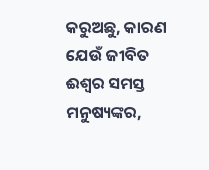କରୁଅଛୁ, କାରଣ ଯେଉଁ ଜୀବିତ ଈଶ୍ବର ସମସ୍ତ ମନୁଷ୍ୟଙ୍କର,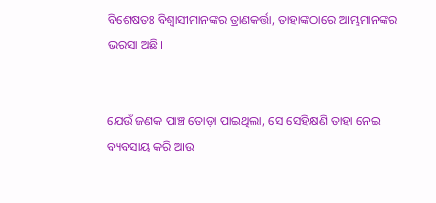ବିଶେଷତଃ ବିଶ୍ଵାସୀମାନଙ୍କର ତ୍ରାଣକର୍ତ୍ତା, ତାହାଙ୍କଠାରେ ଆମ୍ଭମାନଙ୍କର ଭରସା ଅଛି।


ଯେଉଁ ଜଣକ ପାଞ୍ଚ ତୋଡ଼ା ପାଇଥିଲା, ସେ ସେହିକ୍ଷଣି ତାହା ନେଇ ବ୍ୟବସାୟ କରି ଆଉ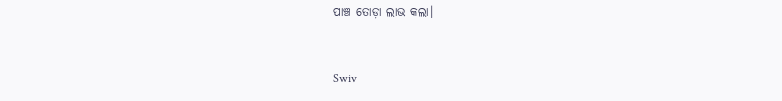ପାଞ୍ଚ ତୋଡ଼ା ଲାଭ କଲା।


Swiv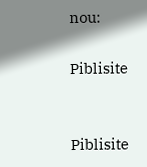nou:

Piblisite


Piblisite